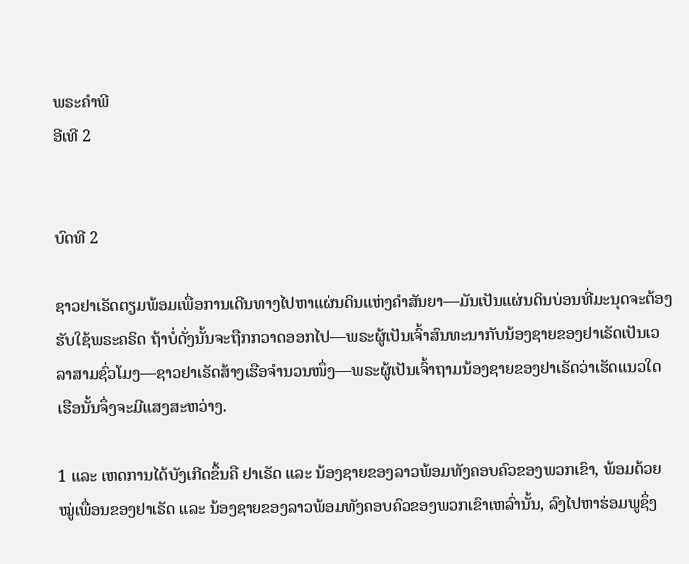ພຣະຄຳພີ
ອີເທີ 2


ບົດທີ 2

ຊາວຢາເຣັດຕຽມພ້ອມເພື່ອການເດີນທາງໄປຫາແຜ່ນດິນແຫ່ງຄຳສັນຍາ—ມັນເປັນແຜ່ນດິນບ່ອນທີ່ມະນຸດຈະຕ້ອງຮັບໃຊ້ພຣະຄຣິດ ຖ້າບໍ່ດັ່ງນັ້ນຈະຖືກກວາດອອກໄປ—ພຣະຜູ້ເປັນເຈົ້າສົນທະນາກັບນ້ອງຊາຍຂອງຢາເຣັດເປັນເວລາສາມຊົ່ວໂມງ—ຊາວຢາເຣັດສ້າງເຮືອຈຳນວນໜຶ່ງ—ພຣະຜູ້ເປັນເຈົ້າຖາມນ້ອງຊາຍຂອງຢາເຣັດວ່າເຮັດແນວໃດເຮືອນັ້ນຈຶ່ງຈະມີແສງສະຫວ່າງ.

1 ແລະ ເຫດການໄດ້ບັງເກີດຂຶ້ນຄື ຢາເຣັດ ແລະ ນ້ອງຊາຍຂອງລາວພ້ອມທັງຄອບຄົວຂອງພວກເຂົາ, ພ້ອມດ້ວຍໝູ່ເພື່ອນຂອງຢາເຣັດ ແລະ ນ້ອງຊາຍຂອງລາວພ້ອມທັງຄອບຄົວຂອງພວກເຂົາເຫລົ່ານັ້ນ, ລົງໄປຫາຮ່ອມພູຊຶ່ງ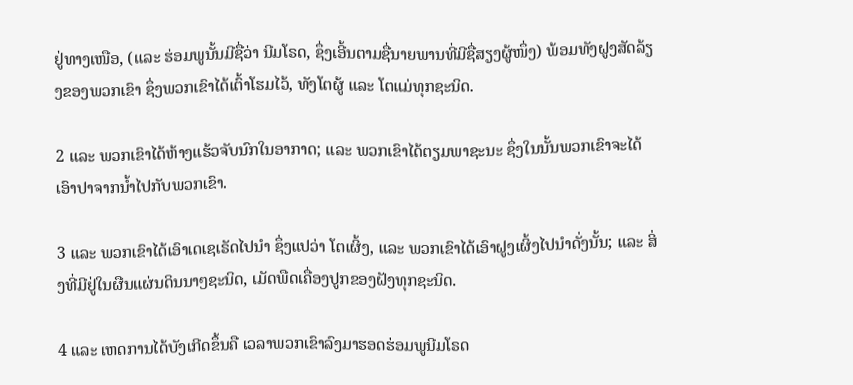ຢູ່ທາງເໜືອ, (ແລະ ຮ່ອມພູນັ້ນມີຊື່ວ່າ ນີມໂຣດ, ຊຶ່ງເອີ້ນຕາມຊື່ນາຍພານທີ່ມີຊື່ສຽງຜູ້ໜຶ່ງ) ພ້ອມທັງຝູງສັດລ້ຽງຂອງພວກເຂົາ ຊຶ່ງພວກເຂົາໄດ້ເຕົ້າໂຮມໄວ້, ທັງໂຕຜູ້ ແລະ ໂຕແມ່ທຸກຊະນິດ.

2 ແລະ ພວກເຂົາໄດ້ຫ້າງແຮ້ວຈັບນົກໃນອາກາດ; ແລະ ພວກເຂົາໄດ້ຕຽມພາຊະນະ ຊຶ່ງໃນນັ້ນພວກເຂົາຈະໄດ້ເອົາປາຈາກນ້ຳໄປກັບພວກເຂົາ.

3 ແລະ ພວກເຂົາໄດ້ເອົາເດເຊເຣັດໄປນຳ ຊຶ່ງແປວ່າ ໂຕເຜິ້ງ, ແລະ ພວກເຂົາໄດ້ເອົາຝູງເຜິ້ງໄປນຳດັ່ງນັ້ນ; ແລະ ສິ່ງທີ່ມີຢູ່ໃນຜືນແຜ່ນດິນນາໆຊະນິດ, ເມັດພືດເຄື່ອງປູກຂອງຝັງທຸກຊະນິດ.

4 ແລະ ເຫດການໄດ້ບັງເກີດຂຶ້ນຄື ເວລາພວກເຂົາລົງມາຮອດຮ່ອມພູນີມໂຣດ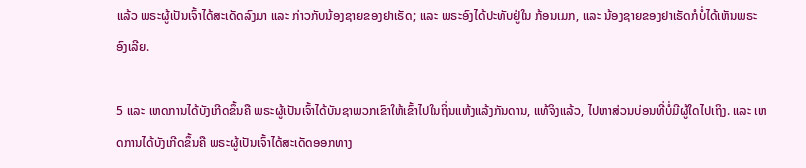ແລ້ວ ພຣະຜູ້ເປັນເຈົ້າໄດ້ສະເດັດລົງມາ ແລະ ກ່າວກັບນ້ອງຊາຍຂອງຢາເຣັດ; ແລະ ພຣະອົງໄດ້ປະທັບຢູ່ໃນ ກ້ອນເມກ, ແລະ ນ້ອງຊາຍຂອງຢາເຣັດກໍບໍ່ໄດ້ເຫັນພຣະອົງເລີຍ.

5 ແລະ ເຫດການໄດ້ບັງເກີດຂຶ້ນຄື ພຣະຜູ້ເປັນເຈົ້າໄດ້ບັນຊາພວກເຂົາໃຫ້ເຂົ້າໄປໃນຖິ່ນແຫ້ງແລ້ງກັນດານ, ແທ້ຈິງແລ້ວ, ໄປຫາສ່ວນບ່ອນທີ່ບໍ່ມີຜູ້ໃດໄປເຖິງ. ແລະ ເຫດການໄດ້ບັງເກີດຂຶ້ນຄື ພຣະຜູ້ເປັນເຈົ້າໄດ້ສະເດັດອອກທາງ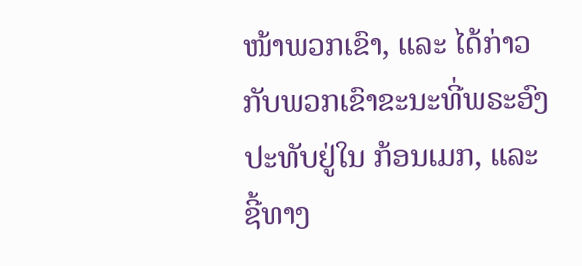ໜ້າພວກເຂົາ, ແລະ ໄດ້ກ່າວກັບພວກເຂົາຂະນະທີ່ພຣະອົງປະທັບຢູ່ໃນ ກ້ອນເມກ, ແລະ ຊີ້ທາງ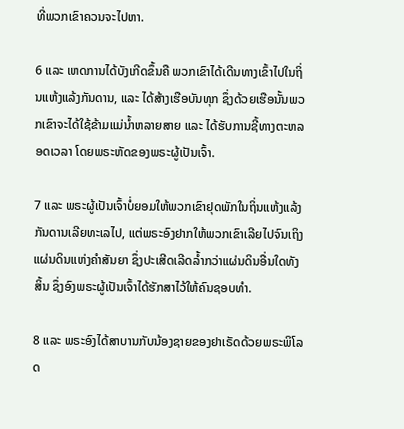ທີ່ພວກເຂົາຄວນຈະໄປຫາ.

6 ແລະ ເຫດການໄດ້ບັງເກີດຂຶ້ນຄື ພວກເຂົາໄດ້ເດີນທາງເຂົ້າໄປໃນຖິ່ນແຫ້ງແລ້ງກັນດານ, ແລະ ໄດ້ສ້າງເຮືອບັນທຸກ ຊຶ່ງດ້ວຍເຮືອນັ້ນພວກເຂົາຈະໄດ້ໃຊ້ຂ້າມແມ່ນ້ຳຫລາຍສາຍ ແລະ ໄດ້ຮັບການຊີ້ທາງຕະຫລອດເວລາ ໂດຍພຣະຫັດຂອງພຣະຜູ້ເປັນເຈົ້າ.

7 ແລະ ພຣະຜູ້ເປັນເຈົ້າບໍ່ຍອມໃຫ້ພວກເຂົາຢຸດພັກໃນຖິ່ນແຫ້ງແລ້ງກັນດານເລີຍທະເລໄປ, ແຕ່ພຣະອົງຢາກໃຫ້ພວກເຂົາເລີຍໄປຈົນເຖິງ ແຜ່ນດິນແຫ່ງຄຳສັນຍາ ຊຶ່ງປະເສີດເລີດລ້ຳກວ່າແຜ່ນດິນອື່ນໃດທັງສິ້ນ ຊຶ່ງອົງພຣະຜູ້ເປັນເຈົ້າໄດ້ຮັກສາໄວ້ໃຫ້ຄົນຊອບທຳ.

8 ແລະ ພຣະອົງໄດ້ສາບານກັບນ້ອງຊາຍຂອງຢາເຣັດດ້ວຍພຣະພິໂລດ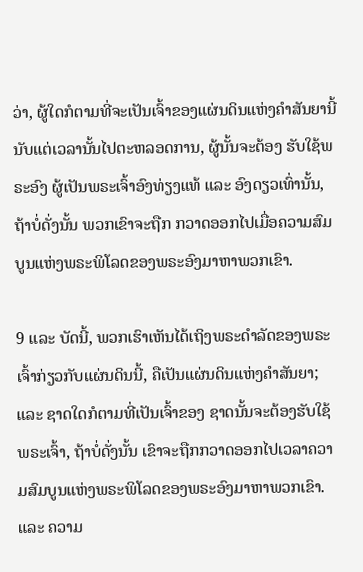ວ່າ, ຜູ້ໃດກໍຕາມທີ່ຈະເປັນເຈົ້າຂອງແຜ່ນດິນແຫ່ງຄຳສັນຍານີ້ ນັບແຕ່ເວລານັ້ນໄປຕະຫລອດການ, ຜູ້ນັ້ນຈະຕ້ອງ ຮັບໃຊ້ພຣະອົງ ຜູ້ເປັນພຣະເຈົ້າອົງທ່ຽງແທ້ ແລະ ອົງດຽວເທົ່ານັ້ນ, ຖ້າບໍ່ດັ່ງນັ້ນ ພວກເຂົາຈະຖືກ ກວາດອອກໄປເມື່ອຄວາມສົມບູນແຫ່ງພຣະພິໂລດຂອງພຣະອົງມາຫາພວກເຂົາ.

9 ແລະ ບັດນີ້, ພວກເຮົາເຫັນໄດ້ເຖິງພຣະດຳລັດຂອງພຣະເຈົ້າກ່ຽວກັບແຜ່ນດິນນີ້, ຄືເປັນແຜ່ນດິນແຫ່ງຄຳສັນຍາ; ແລະ ຊາດໃດກໍຕາມທີ່ເປັນເຈົ້າຂອງ ຊາດນັ້ນຈະຕ້ອງຮັບໃຊ້ພຣະເຈົ້າ, ຖ້າບໍ່ດັ່ງນັ້ນ ເຂົາຈະຖືກກວາດອອກໄປເວລາຄວາມສົມບູນແຫ່ງພຣະພິໂລດຂອງພຣະອົງມາຫາພວກເຂົາ. ແລະ ຄວາມ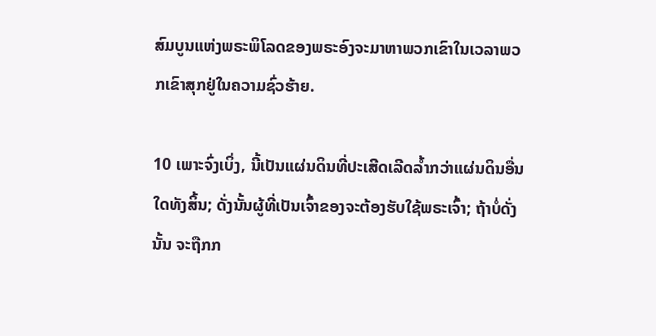ສົມບູນແຫ່ງພຣະພິໂລດຂອງພຣະອົງຈະມາຫາພວກເຂົາໃນເວລາພວກເຂົາສຸກຢູ່ໃນຄວາມຊົ່ວຮ້າຍ.

10 ເພາະຈົ່ງເບິ່ງ, ນີ້ເປັນແຜ່ນດິນທີ່ປະເສີດເລີດລ້ຳກວ່າແຜ່ນດິນອື່ນໃດທັງສິ້ນ; ດັ່ງນັ້ນຜູ້ທີ່ເປັນເຈົ້າຂອງຈະຕ້ອງຮັບໃຊ້ພຣະເຈົ້າ; ຖ້າບໍ່ດັ່ງນັ້ນ ຈະຖືກກ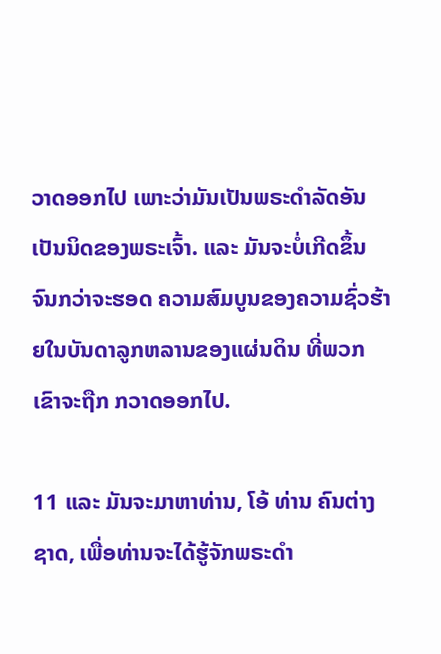ວາດອອກໄປ ເພາະວ່າມັນເປັນພຣະດຳລັດອັນເປັນນິດຂອງພຣະເຈົ້າ. ແລະ ມັນຈະບໍ່ເກີດຂຶ້ນຈົນກວ່າຈະຮອດ ຄວາມສົມບູນຂອງຄວາມຊົ່ວຮ້າຍໃນບັນດາລູກຫລານຂອງແຜ່ນດິນ ທີ່ພວກເຂົາຈະຖືກ ກວາດອອກໄປ.

11 ແລະ ມັນຈະມາຫາທ່ານ, ໂອ້ ທ່ານ ຄົນຕ່າງຊາດ, ເພື່ອທ່ານຈະໄດ້ຮູ້ຈັກພຣະດຳ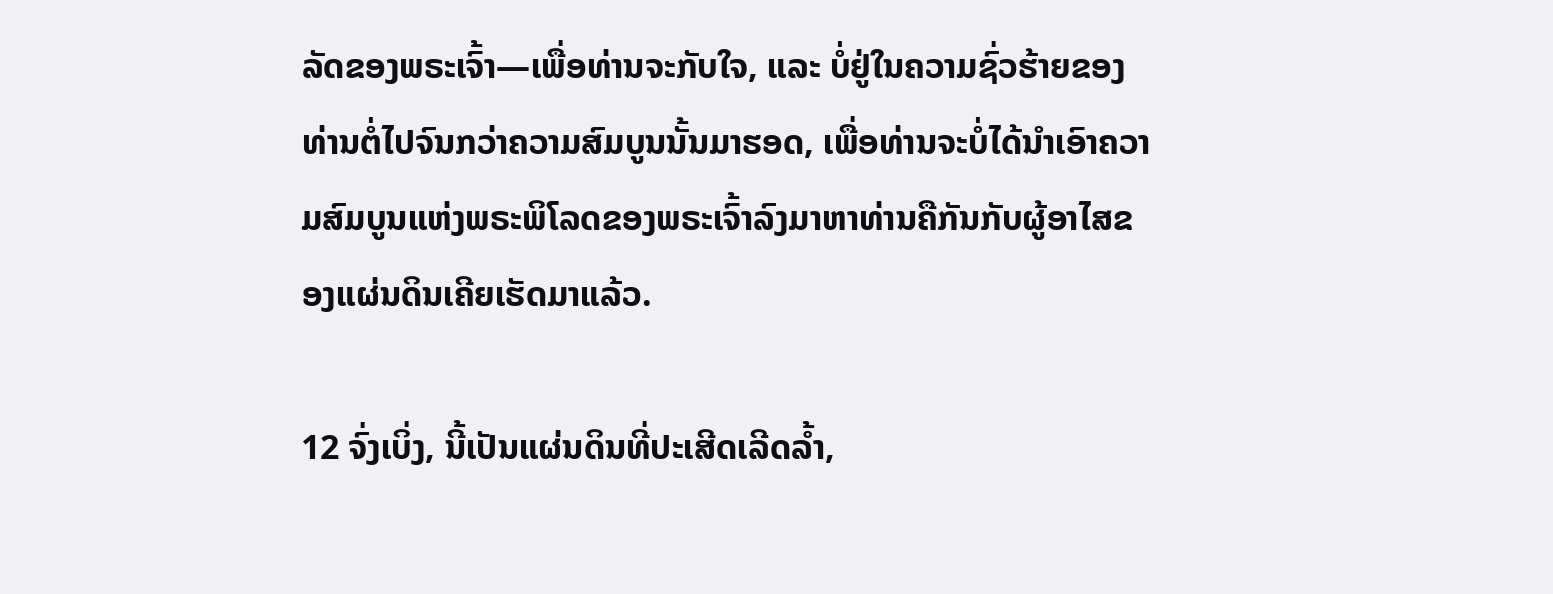ລັດຂອງພຣະເຈົ້າ—ເພື່ອທ່ານຈະກັບໃຈ, ແລະ ບໍ່ຢູ່ໃນຄວາມຊົ່ວຮ້າຍຂອງທ່ານຕໍ່ໄປຈົນກວ່າຄວາມສົມບູນນັ້ນມາຮອດ, ເພື່ອທ່ານຈະບໍ່ໄດ້ນຳເອົາຄວາມສົມບູນແຫ່ງພຣະພິໂລດຂອງພຣະເຈົ້າລົງມາຫາທ່ານຄືກັນກັບຜູ້ອາໄສຂອງແຜ່ນດິນເຄີຍເຮັດມາແລ້ວ.

12 ຈົ່ງເບິ່ງ, ນີ້ເປັນແຜ່ນດິນທີ່ປະເສີດເລີດລ້ຳ,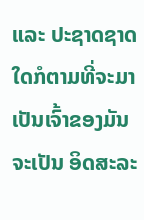ແລະ ປະຊາດຊາດໃດກໍຕາມທີ່ຈະມາເປັນເຈົ້າຂອງມັນ ຈະເປັນ ອິດສະລະ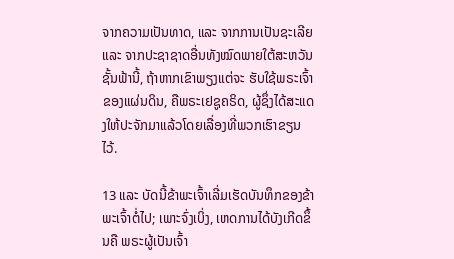ຈາກຄວາມເປັນທາດ, ແລະ ຈາກການເປັນຊະເລີຍ ແລະ ຈາກປະຊາຊາດອື່ນທັງໝົດພາຍໃຕ້ສະຫວັນຊັ້ນຟ້ານີ້, ຖ້າຫາກເຂົາພຽງແຕ່ຈະ ຮັບໃຊ້ພຣະເຈົ້າຂອງແຜ່ນດິນ, ຄືພຣະເຢຊູຄຣິດ, ຜູ້ຊຶ່ງໄດ້ສະແດງໃຫ້ປະຈັກມາແລ້ວໂດຍເລື່ອງທີ່ພວກເຮົາຂຽນໄວ້.

13 ແລະ ບັດນີ້ຂ້າພະເຈົ້າເລີ່ມເຮັດບັນທຶກຂອງຂ້າພະເຈົ້າຕໍ່ໄປ; ເພາະຈົ່ງເບິ່ງ, ເຫດການໄດ້ບັງເກີດຂຶ້ນຄື ພຣະຜູ້ເປັນເຈົ້າ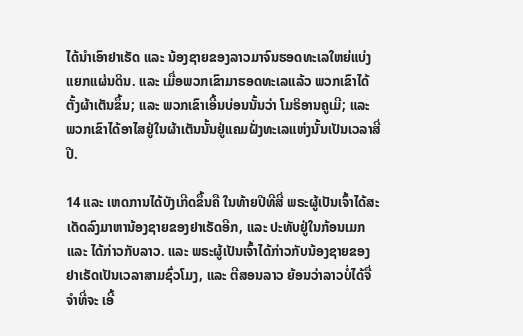ໄດ້ນຳເອົາຢາເຣັດ ແລະ ນ້ອງຊາຍຂອງລາວມາຈົນຮອດທະເລໃຫຍ່ແບ່ງແຍກແຜ່ນດິນ. ແລະ ເມື່ອພວກເຂົາມາຮອດທະເລແລ້ວ ພວກເຂົາໄດ້ຕັ້ງຜ້າເຕັນຂຶ້ນ; ແລະ ພວກເຂົາເອີ້ນບ່ອນນັ້ນວ່າ ໂມຣິອານຄູເມີ; ແລະ ພວກເຂົາໄດ້ອາໄສຢູ່ໃນຜ້າເຕັນນັ້ນຢູ່ແຄມຝັ່ງທະເລແຫ່ງນັ້ນເປັນເວລາສີ່ປີ.

14 ແລະ ເຫດການໄດ້ບັງເກີດຂຶ້ນຄື ໃນທ້າຍປີທີສີ່ ພຣະຜູ້ເປັນເຈົ້າໄດ້ສະເດັດລົງມາຫານ້ອງຊາຍຂອງຢາເຣັດອີກ, ແລະ ປະທັບຢູ່ໃນກ້ອນເມກ ແລະ ໄດ້ກ່າວກັບລາວ. ແລະ ພຣະຜູ້ເປັນເຈົ້າໄດ້ກ່າວກັບນ້ອງຊາຍຂອງຢາເຣັດເປັນເວລາສາມຊົ່ວໂມງ, ແລະ ຕີສອນລາວ ຍ້ອນວ່າລາວບໍ່ໄດ້ຈື່ຈຳທີ່ຈະ ເອີ້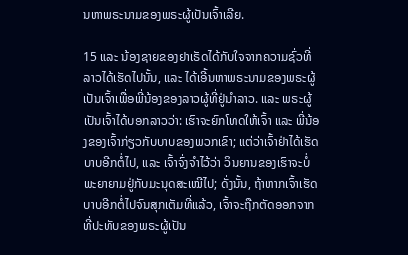ນຫາພຣະນາມຂອງພຣະຜູ້ເປັນເຈົ້າເລີຍ.

15 ແລະ ນ້ອງຊາຍຂອງຢາເຣັດໄດ້ກັບໃຈຈາກຄວາມຊົ່ວທີ່ລາວໄດ້ເຮັດໄປນັ້ນ, ແລະ ໄດ້ເອີ້ນຫາພຣະນາມຂອງພຣະຜູ້ເປັນເຈົ້າເພື່ອພີ່ນ້ອງຂອງລາວຜູ້ທີ່ຢູ່ນຳລາວ. ແລະ ພຣະຜູ້ເປັນເຈົ້າໄດ້ບອກລາວວ່າ: ເຮົາຈະຍົກໂທດໃຫ້ເຈົ້າ ແລະ ພີ່ນ້ອງຂອງເຈົ້າກ່ຽວກັບບາບຂອງພວກເຂົາ; ແຕ່ວ່າເຈົ້າຢ່າໄດ້ເຮັດບາບອີກຕໍ່ໄປ, ແລະ ເຈົ້າຈົ່ງຈຳໄວ້ວ່າ ວິນຍານຂອງເຮົາຈະບໍ່ ພະຍາຍາມຢູ່ກັບມະນຸດສະເໝີໄປ; ດັ່ງນັ້ນ, ຖ້າຫາກເຈົ້າເຮັດບາບອີກຕໍ່ໄປຈົນສຸກເຕັມທີ່ແລ້ວ, ເຈົ້າຈະຖືກຕັດອອກຈາກທີ່ປະທັບຂອງພຣະຜູ້ເປັນ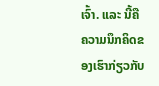ເຈົ້າ. ແລະ ນີ້ຄືຄວາມນຶກຄິດຂອງເຮົາກ່ຽວກັບ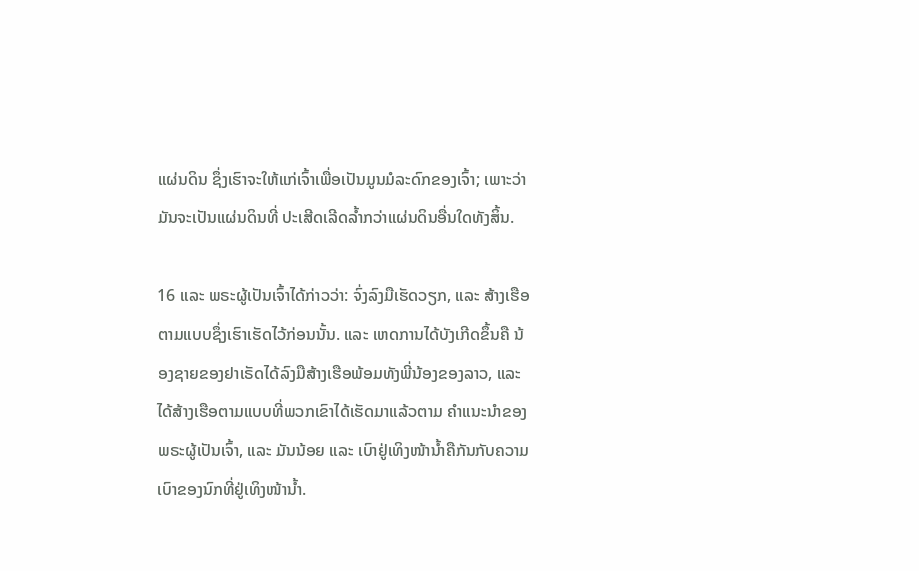ແຜ່ນດິນ ຊຶ່ງເຮົາຈະໃຫ້ແກ່ເຈົ້າເພື່ອເປັນມູນມໍລະດົກຂອງເຈົ້າ; ເພາະວ່າມັນຈະເປັນແຜ່ນດິນທີ່ ປະເສີດເລີດລ້ຳກວ່າແຜ່ນດິນອື່ນໃດທັງສິ້ນ.

16 ແລະ ພຣະຜູ້ເປັນເຈົ້າໄດ້ກ່າວວ່າ: ຈົ່ງລົງມືເຮັດວຽກ, ແລະ ສ້າງເຮືອຕາມແບບຊຶ່ງເຮົາເຮັດໄວ້ກ່ອນນັ້ນ. ແລະ ເຫດການໄດ້ບັງເກີດຂຶ້ນຄື ນ້ອງຊາຍຂອງຢາເຣັດໄດ້ລົງມືສ້າງເຮືອພ້ອມທັງພີ່ນ້ອງຂອງລາວ, ແລະ ໄດ້ສ້າງເຮືອຕາມແບບທີ່ພວກເຂົາໄດ້ເຮັດມາແລ້ວຕາມ ຄຳແນະນຳຂອງພຣະຜູ້ເປັນເຈົ້າ, ແລະ ມັນນ້ອຍ ແລະ ເບົາຢູ່ເທິງໜ້ານ້ຳຄືກັນກັບຄວາມເບົາຂອງນົກທີ່ຢູ່ເທິງໜ້ານ້ຳ.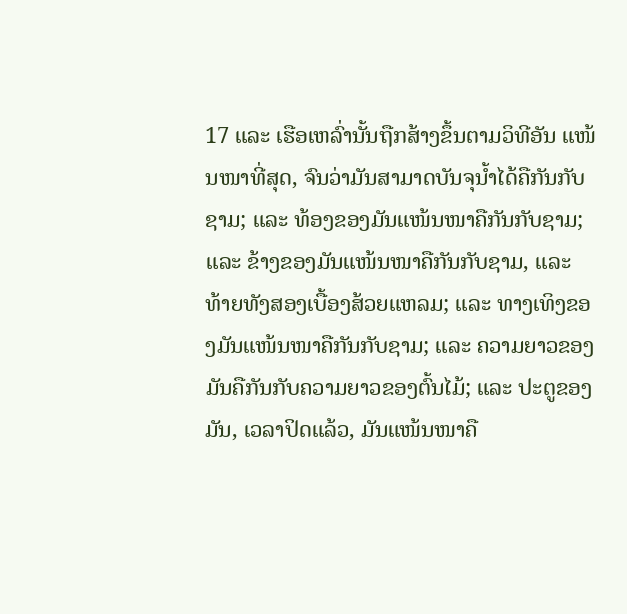17 ແລະ ເຮືອເຫລົ່ານັ້ນຖືກສ້າງຂຶ້ນຕາມວິທີອັນ ແໜ້ນໜາທີ່ສຸດ, ຈົນວ່າມັນສາມາດບັນຈຸນ້ຳໄດ້ຄືກັນກັບຊາມ; ແລະ ທ້ອງຂອງມັນແໜ້ນໜາຄືກັນກັບຊາມ; ແລະ ຂ້າງຂອງມັນແໜ້ນໜາຄືກັນກັບຊາມ, ແລະ ທ້າຍທັງສອງເບື້ອງສ້ວຍແຫລມ; ແລະ ທາງເທິງຂອງມັນແໜ້ນໜາຄືກັນກັບຊາມ; ແລະ ຄວາມຍາວຂອງມັນຄືກັນກັບຄວາມຍາວຂອງຕົ້ນໄມ້; ແລະ ປະຕູຂອງມັນ, ເວລາປິດແລ້ວ, ມັນແໜ້ນໜາຄື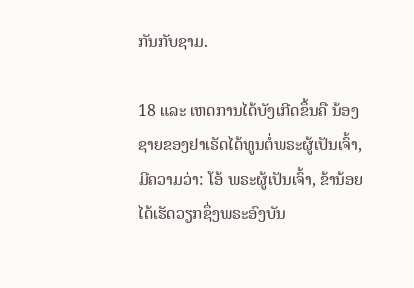ກັນກັບຊາມ.

18 ແລະ ເຫດການໄດ້ບັງເກີດຂຶ້ນຄື ນ້ອງຊາຍຂອງຢາເຣັດໄດ້ທູນຕໍ່ພຣະຜູ້ເປັນເຈົ້າ, ມີຄວາມວ່າ: ໂອ້ ພຣະຜູ້ເປັນເຈົ້າ, ຂ້ານ້ອຍໄດ້ເຮັດວຽກຊຶ່ງພຣະອົງບັນ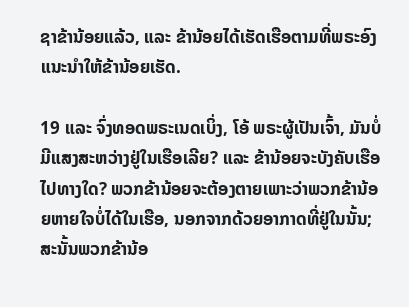ຊາຂ້ານ້ອຍແລ້ວ, ແລະ ຂ້ານ້ອຍໄດ້ເຮັດເຮືອຕາມທີ່ພຣະອົງແນະນຳໃຫ້ຂ້ານ້ອຍເຮັດ.

19 ແລະ ຈົ່ງທອດພຣະເນດເບິ່ງ, ໂອ້ ພຣະຜູ້ເປັນເຈົ້າ, ມັນບໍ່ມີແສງສະຫວ່າງຢູ່ໃນເຮືອເລີຍ? ແລະ ຂ້ານ້ອຍຈະບັງຄັບເຮືອໄປທາງໃດ? ພວກຂ້ານ້ອຍຈະຕ້ອງຕາຍເພາະວ່າພວກຂ້ານ້ອຍຫາຍໃຈບໍ່ໄດ້ໃນເຮືອ, ນອກຈາກດ້ວຍອາກາດທີ່ຢູ່ໃນນັ້ນ; ສະນັ້ນພວກຂ້ານ້ອ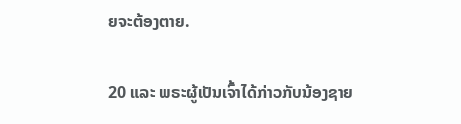ຍຈະຕ້ອງຕາຍ.

20 ແລະ ພຣະຜູ້ເປັນເຈົ້າໄດ້ກ່າວກັບນ້ອງຊາຍ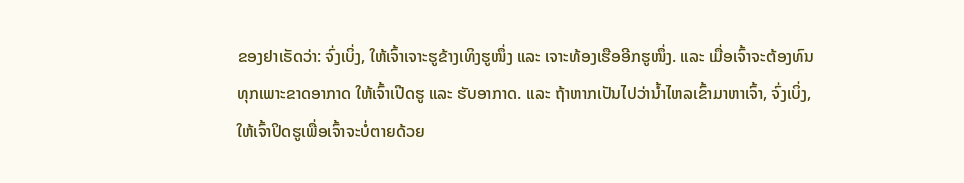ຂອງຢາເຣັດວ່າ: ຈົ່ງເບິ່ງ, ໃຫ້ເຈົ້າເຈາະຮູຂ້າງເທິງຮູໜຶ່ງ ແລະ ເຈາະທ້ອງເຮືອອີກຮູໜຶ່ງ. ແລະ ເມື່ອເຈົ້າຈະຕ້ອງທົນທຸກເພາະຂາດອາກາດ ໃຫ້ເຈົ້າເປີດຮູ ແລະ ຮັບອາກາດ. ແລະ ຖ້າຫາກເປັນໄປວ່ານ້ຳໄຫລເຂົ້າມາຫາເຈົ້າ, ຈົ່ງເບິ່ງ, ໃຫ້ເຈົ້າປິດຮູເພື່ອເຈົ້າຈະບໍ່ຕາຍດ້ວຍ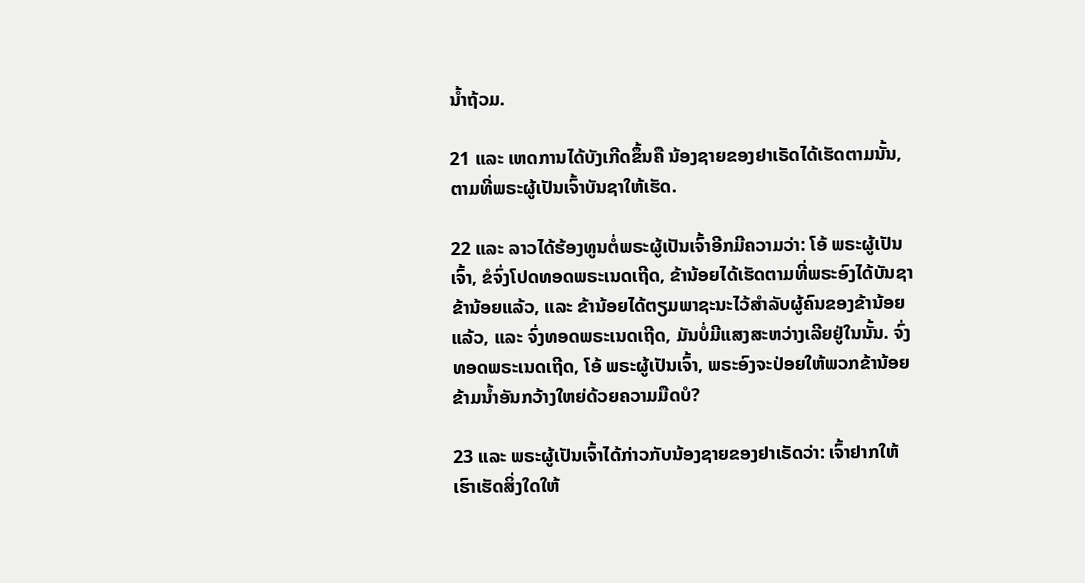ນ້ຳຖ້ວມ.

21 ແລະ ເຫດການໄດ້ບັງເກີດຂຶ້ນຄື ນ້ອງຊາຍຂອງຢາເຣັດໄດ້ເຮັດຕາມນັ້ນ, ຕາມທີ່ພຣະຜູ້ເປັນເຈົ້າບັນຊາໃຫ້ເຮັດ.

22 ແລະ ລາວໄດ້ຮ້ອງທູນຕໍ່ພຣະຜູ້ເປັນເຈົ້າອີກມີຄວາມວ່າ: ໂອ້ ພຣະຜູ້ເປັນເຈົ້າ, ຂໍຈົ່ງໂປດທອດພຣະເນດເຖີດ, ຂ້ານ້ອຍໄດ້ເຮັດຕາມທີ່ພຣະອົງໄດ້ບັນຊາຂ້ານ້ອຍແລ້ວ, ແລະ ຂ້ານ້ອຍໄດ້ຕຽມພາຊະນະໄວ້ສຳລັບຜູ້ຄົນຂອງຂ້ານ້ອຍແລ້ວ, ແລະ ຈົ່ງທອດພຣະເນດເຖີດ, ມັນບໍ່ມີແສງສະຫວ່າງເລີຍຢູ່ໃນນັ້ນ. ຈົ່ງທອດພຣະເນດເຖີດ, ໂອ້ ພຣະຜູ້ເປັນເຈົ້າ, ພຣະອົງຈະປ່ອຍໃຫ້ພວກຂ້ານ້ອຍຂ້າມນ້ຳອັນກວ້າງໃຫຍ່ດ້ວຍຄວາມມືດບໍ?

23 ແລະ ພຣະຜູ້ເປັນເຈົ້າໄດ້ກ່າວກັບນ້ອງຊາຍຂອງຢາເຣັດວ່າ: ເຈົ້າຢາກໃຫ້ເຮົາເຮັດສິ່ງໃດໃຫ້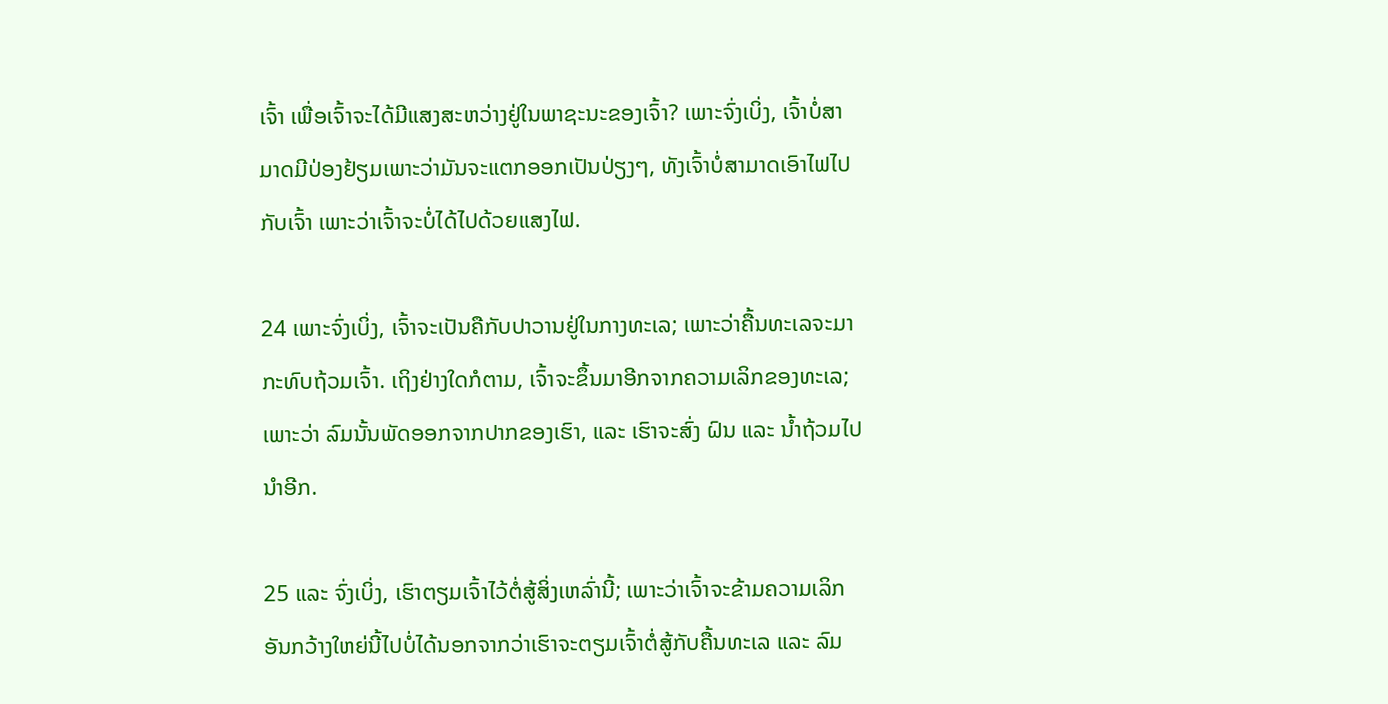ເຈົ້າ ເພື່ອເຈົ້າຈະໄດ້ມີແສງສະຫວ່າງຢູ່ໃນພາຊະນະຂອງເຈົ້າ? ເພາະຈົ່ງເບິ່ງ, ເຈົ້າບໍ່ສາມາດມີປ່ອງຢ້ຽມເພາະວ່າມັນຈະແຕກອອກເປັນປ່ຽງໆ, ທັງເຈົ້າບໍ່ສາມາດເອົາໄຟໄປກັບເຈົ້າ ເພາະວ່າເຈົ້າຈະບໍ່ໄດ້ໄປດ້ວຍແສງໄຟ.

24 ເພາະຈົ່ງເບິ່ງ, ເຈົ້າຈະເປັນຄືກັບປາວານຢູ່ໃນກາງທະເລ; ເພາະວ່າຄື້ນທະເລຈະມາກະທົບຖ້ວມເຈົ້າ. ເຖິງຢ່າງໃດກໍຕາມ, ເຈົ້າຈະຂຶ້ນມາອີກຈາກຄວາມເລິກຂອງທະເລ; ເພາະວ່າ ລົມນັ້ນພັດອອກຈາກປາກຂອງເຮົາ, ແລະ ເຮົາຈະສົ່ງ ຝົນ ແລະ ນ້ຳຖ້ວມໄປນຳອີກ.

25 ແລະ ຈົ່ງເບິ່ງ, ເຮົາຕຽມເຈົ້າໄວ້ຕໍ່ສູ້ສິ່ງເຫລົ່ານີ້; ເພາະວ່າເຈົ້າຈະຂ້າມຄວາມເລິກອັນກວ້າງໃຫຍ່ນີ້ໄປບໍ່ໄດ້ນອກຈາກວ່າເຮົາຈະຕຽມເຈົ້າຕໍ່ສູ້ກັບຄື້ນທະເລ ແລະ ລົມ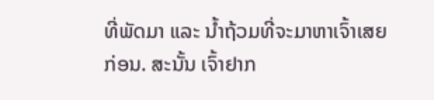ທີ່ພັດມາ ແລະ ນ້ຳຖ້ວມທີ່ຈະມາຫາເຈົ້າເສຍກ່ອນ. ສະນັ້ນ ເຈົ້າຢາກ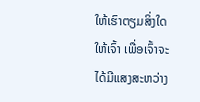ໃຫ້ເຮົາຕຽມສິ່ງໃດໃຫ້ເຈົ້າ ເພື່ອເຈົ້າຈະໄດ້ມີແສງສະຫວ່າງ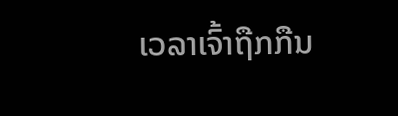ເວລາເຈົ້າຖືກກືນ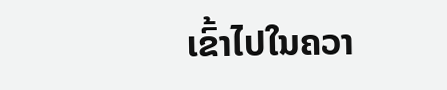ເຂົ້າໄປໃນຄວາ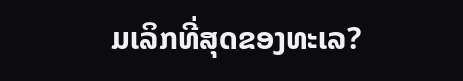ມເລິກທີ່ສຸດຂອງທະເລ?